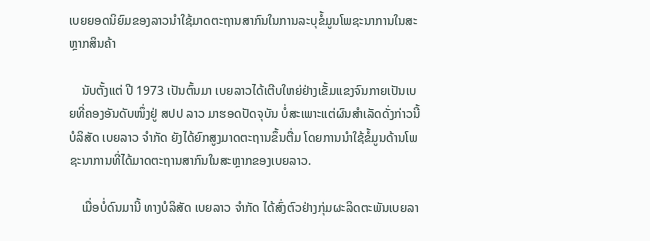ເບຍຍອດນິຍົມຂອງລາວນໍາໃຊ້ມາດຕະຖານສາກົນໃນການລະບຸຂໍ້ມູນໂພຊະນາການໃນສະຫຼາກສິນຄ້າ

    ນັບຕັ້ງແຕ່ ປີ 1973 ເປັນຕົ້ນມາ ເບຍລາວໄດ້ເຕີບໃຫຍ່ຢ່າງເຂັ້ມແຂງຈົນກາຍເປັນເບຍທີ່ຄອງອັນດັບໜຶ່ງຢູ່ ສປປ ລາວ ມາຮອດປັດຈຸບັນ ບໍ່ສະເພາະແຕ່ຜົນສໍາເລັດດັ່ງກ່າວນີ້ ບໍລິສັດ ເບຍລາວ ຈໍາກັດ ຍັງໄດ້ຍົກສູງມາດຕະຖານຂຶ້ນຕື່ມ ໂດຍການນໍາໃຊ້ຂໍ້ມູນດ້ານໂພຊະນາການທີ່ໄດ້ມາດຕະຖານສາກົນໃນສະຫຼາກຂອງເບຍລາວ.

    ເມື່ອບໍ່ດົນມານີ້ ທາງບໍລິສັດ ເບຍລາວ ຈຳກັດ ໄດ້ສົ່ງຕົວຢ່າງກຸ່ມຜະລິດຕະພັນເບຍລາ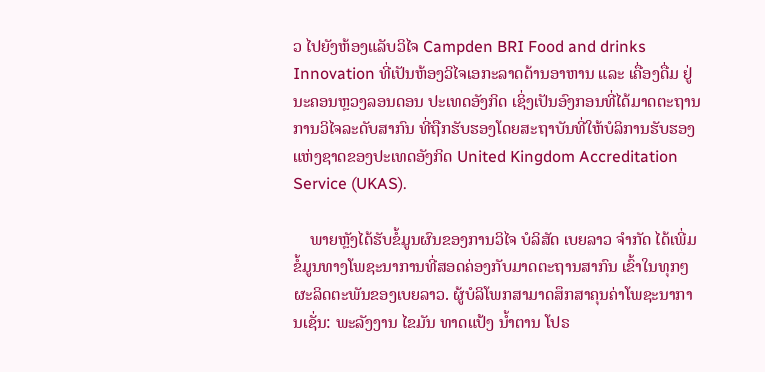ວ ໄປຍັງຫ້ອງແລັບວິໄຈ Campden BRI Food and drinks Innovation ທີ່ເປັນຫ້ອງວິໄຈເອກະລາດດ້ານອາຫານ ແລະ ເຄື່ອງດື່ມ ຢູ່ນະຄອນຫຼວງລອນດອນ ປະເທດອັງກິດ ເຊິ່ງເປັນອົງກອນທີ່ໄດ້ມາດຕະຖານການວິໄຈລະດັບສາກົນ ທີ່ຖືກຮັບຮອງໂດຍສະຖາບັນທີ່ໃຫ້ບໍລິການຮັບຮອງແຫ່ງຊາດຂອງປະເທດອັງກິດ United Kingdom Accreditation Service (UKAS).

    ພາຍຫຼັງໄດ້ຮັບຂໍ້ມູນຜົນຂອງການວິໄຈ ບໍລິສັດ ເບຍລາວ ຈຳກັດ ໄດ້ເພີ່ມຂໍ້ມູນທາງໂພຊະນາການທີ່ສອດຄ່ອງກັບມາດຕະຖານສາກົນ ເຂົ້າໃນທຸກໆຜະລິດຕະພັນຂອງເບຍລາວ. ຜູ້ບໍລິໂພກສາມາດສຶກສາຄຸນຄ່າໂພຊະນາການເຊັ່ນ: ພະລັງງານ ໄຂມັນ ທາດແປ້ງ ນໍ້າຕານ ໂປຣ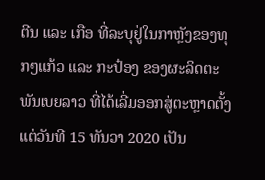ຕີນ ແລະ ເກືອ ທີ່ລະບຸຢູ່ໃນກາຫຼັງຂອງທຸກໆແກ້ວ ແລະ ກະປ໋ອງ ຂອງຜະລິດຕະພັນເບຍລາວ ທີ່ໄດ້ເລີ່ມອອກສູ່ຕະຫຼາດຕັ້ງແຕ່ວັນທີ 15 ທັນວາ 2020 ເປັນ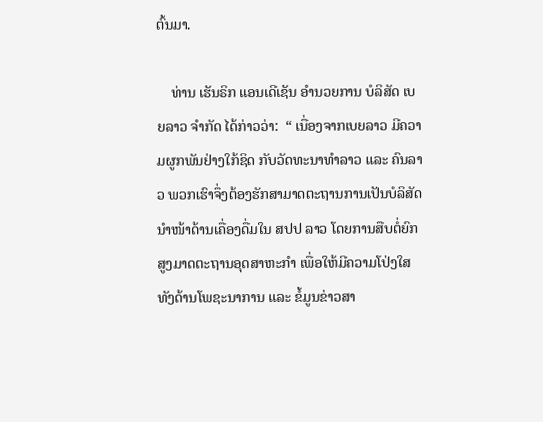ຕົ້ນມາ.

    ທ່ານ ເຮັນຣິກ ແອນເດີເຊັນ ອໍານວຍການ ບໍລິສັດ ເບຍລາວ ຈໍາກັດ ໄດ້ກ່າວວ່າ:  “ ເນື່ອງຈາກເບຍລາວ ມີຄວາມຜູກພັນຢ່າງໃກ້ຊິດ ກັບວັດທະນາທໍາລາວ ແລະ ຄົນລາວ ພວກເຮົາຈຶ່ງຕ້ອງຮັກສາມາດຕະຖານການເປັນບໍລິສັດນໍາໜ້າດ້ານເຄື່ອງດື່ມໃນ ສປປ ລາວ ໂດຍການສືບຕໍ່ຍົກສູງມາດຕະຖານອຸດສາຫະກໍາ ເພື່ອໃຫ້ມີຄວາມໂປ່ງໃສທັງດ້ານໂພຊະນາການ ແລະ ຂໍ້ມູນຂ່າວສາ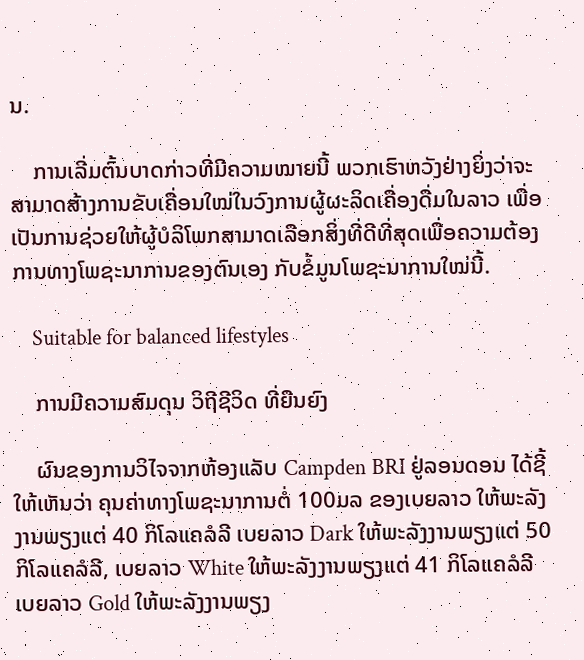ນ.

    ການເລີ່ມຕົ້ນບາດກ່າວທີ່ມີຄວາມໝາຍນີ້ ພວກເຮົາຫວັງຢ່າງຍິ່ງວ່າຈະສາມາດສ້າງການຂັບເຄື່ອນໃໝ່ໃນວົງການຜູ້ຜະລິດເຄື່ອງດື່ມໃນລາວ ເພື່ອເປັນການຊ່ວຍໃຫ້ຜູ້ບໍລິໂພກສາມາດເລືອກສິ່ງທີ່ດີທີ່ສຸດເພື່ອຄວາມຕ້ອງການທາງໂພຊະນາການຂອງຕົນເອງ ກັບຂໍ້ມູນໂພຊະນາການໃໝ່ນີ້.

    Suitable for balanced lifestyles

    ການມີຄວາມສົມດຸນ ວິຖີຊີວິດ ທີ່ຍືນຍົງ

    ຜົນຂອງການວິໄຈຈາກຫ້ອງແລັບ Campden BRI ຢູ່ລອນດອນ ໄດ້ຊີ້ໃຫ້ເຫັນວ່າ ຄຸນຄ່າທາງໂພຊະນາການຕໍ່ 100ມລ ຂອງເບຍລາວ ໃຫ້ພະລັງງານພຽງແຕ່ 40 ກິໂລແຄລໍລີ ເບຍລາວ Dark ໃຫ້ພະລັງງານພຽງແຕ່ 50 ກິໂລແຄລໍລີ, ເບຍລາວ White ໃຫ້ພະລັງງານພຽງແຕ່ 41 ກິໂລແຄລໍລີ ເບຍລາວ Gold ໃຫ້ພະລັງງານພຽງ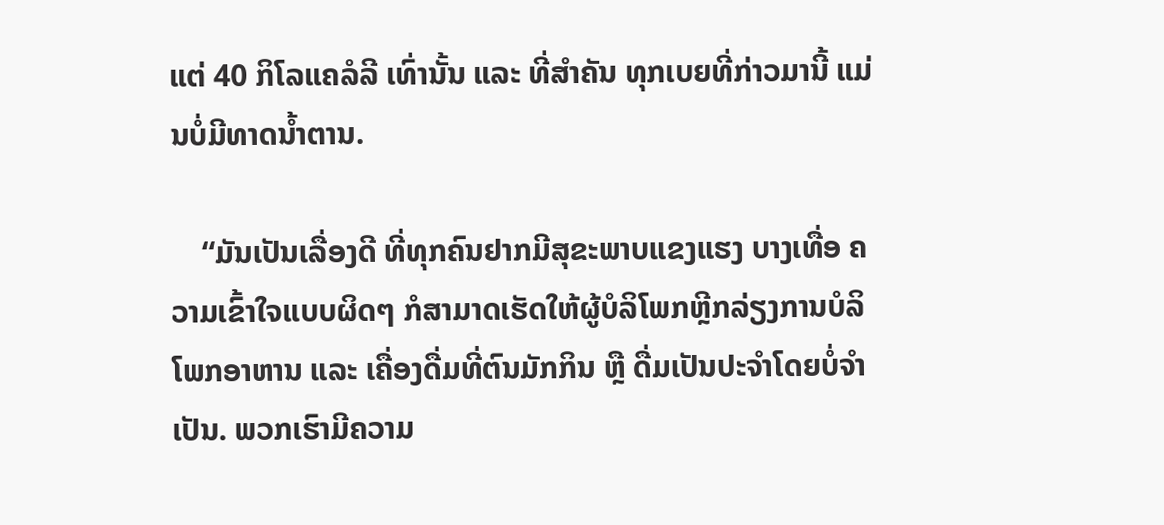ແຕ່ 40 ກິໂລແຄລໍລີ ເທົ່ານັ້ນ ແລະ ທີ່ສຳຄັນ ທຸກເບຍທີ່ກ່າວມານີ້ ແມ່ນບໍ່ມີທາດນໍ້າຕານ.

    “ມັນເປັນເລື່ອງດີ ທີ່ທຸກຄົນຢາກມີສຸຂະພາບແຂງແຮງ ບາງເທື່ອ ຄວາມເຂົ້າໃຈແບບຜິດໆ ກໍສາມາດເຮັດໃຫ້ຜູ້ບໍລິໂພກຫຼີກລ່ຽງການບໍລິໂພກອາຫານ ແລະ ເຄື່ອງດື່ມທີ່ຕົນມັກກິນ ຫຼື ດື່ມເປັນປະຈໍາໂດຍບໍ່ຈໍາເປັນ. ພວກເຮົາມີຄວາມ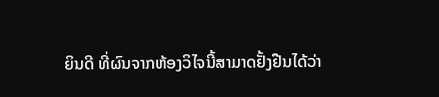ຍິນດີ ທີ່ຜົນຈາກຫ້ອງວິໄຈນີ້ສາມາດຢັ້ງຢືນໄດ້ວ່າ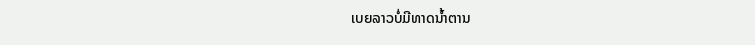ເບຍລາວບໍ່ມີທາດນໍ້າຕານ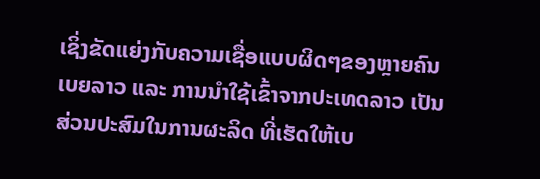ເຊິ່ງຂັດແຍ່ງກັບຄວາມເຊື່ອແບບຜິດໆຂອງຫຼາຍຄົນ ເບຍລາວ ແລະ ການນໍາໃຊ້ເຂົ້າຈາກປະເທດລາວ ເປັນສ່ວນປະສົມໃນການຜະລິດ ທີ່ເຮັດໃຫ້ເບ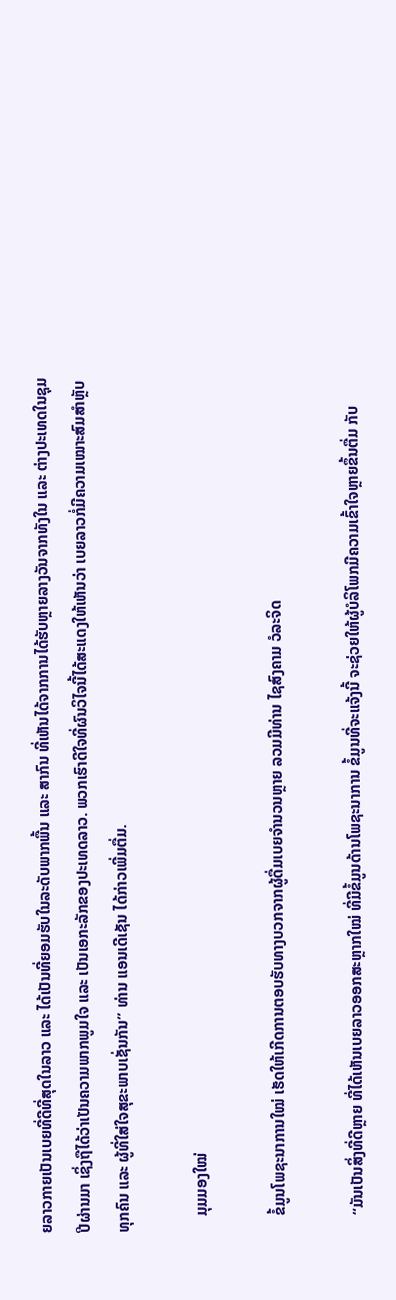ຍລາວກາຍເປັນເບຍທີ່ດີທີ່ສຸດໃນລາວ ແລະ ໄດ້ເປັນທີ່ຍອມຮັບໃນລະດັບພາກພື້ນ ແລະ ສາກົນ ທີ່ເຫັນໄດ້ຈາກການໄດ້ຮັບຫຼາຍລາງວັນຈາກທັງໃນ ແລະ ຕ່າງປະເທດໃນຊຸມປີຜ່ານມາ ເຊິ່ງຖືໄດ້ວ່າເປັນຄວາມພາກພູມໃຈ ແລະ ເປັນເອກະລັກຂອງປະເທດລາວ. ພວກເຮົາດີໃຈທີ່ຜົນວິໄຈນີ້ໄດ້ສະແດງໃຫ້ເຫັນວ່າ ເບຍລາວກໍ່ມີຄວາມເໝາະສົມສໍາຫຼັບທຸກຄົນ ແລະ ຜູ້ທີ່ໃສ່ໃຈສຸຂະພາບເຊັ່ນກັນ” ທ່ານ ແອນເດີເຊັນ ໄດ້ກ່າວເພີ່ມຕື່ມ.

    ມຸມມອງໃໝ່

    ຂໍ້ມູນໂພຊະນາການໃໝ່ ເຮັດໃຫ້ເກີດການຕອບຮັບທາງບວກຈາກຜູ້ດື່ມເບຍຈໍານວນຫຼາຍ ລວມມີທ່ານ ໄຊສົງຄາມ ວໍລະຈິດ

    “ມັນເປັນສິ່ງທີ່ດີຫຼາຍ ທີ່ໄດ້ເຫັນເບຍລາວອອກສະຫຼາກໃໝ່ ທີ່ມີຂໍ້ມູນດ້ານໂພຊະນາການ ຂໍ້ມູນທີ່ຈະແຈ້ງນີ້ ຈະຊ່ວຍໃຫ້ຜູ້ບໍລິໂພກມີຄວາມເຂົ້າໃຈຫຼາຍຂຶ້ນຕື່ມ ກັບ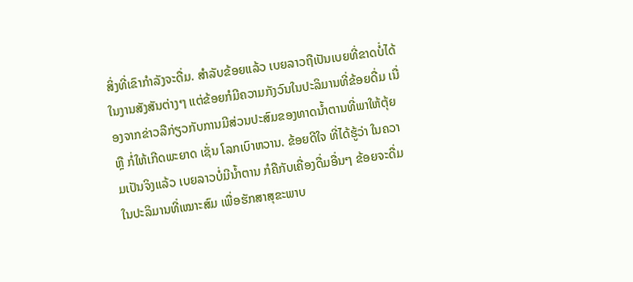ສິ່ງທີ່ເຂົາກໍາລັງຈະດື່ມ. ສໍາລັບຂ້ອຍແລ້ວ ເບຍລາວຖືເປັນເບຍທີ່ຂາດບໍ່ໄດ້ໃນງານສັງສັນຕ່າງໆ ແຕ່ຂ້ອຍກໍມີຄວາມກັງວົນໃນປະລິມານທີ່ຂ້ອຍດື່ມ ເນື່ອງຈາກຂ່າວລືກ່ຽວກັບການມີສ່ວນປະສົມຂອງທາດນໍ້າຕານທີ່ພາໃຫ້ຕຸ້ຍ ຫຼື ກໍ່ໃຫ້ເກີດພະຍາດ ເຊັ່ນ ໂລກເບົາຫວານ. ຂ້ອຍດີໃຈ ທີ່ໄດ້ຮູ້ວ່າ ໃນຄວາມເປັນຈິງແລ້ວ ເບຍລາວບໍ່ມີນໍ້າຕານ ກໍຄືກັບເຄື່ອງດື່ມອື່ນໆ ຂ້ອຍຈະດື່ມໃນປະລິມານທີ່ເໝາະສົມ ເພື່ອຮັກສາສຸຂະພາບ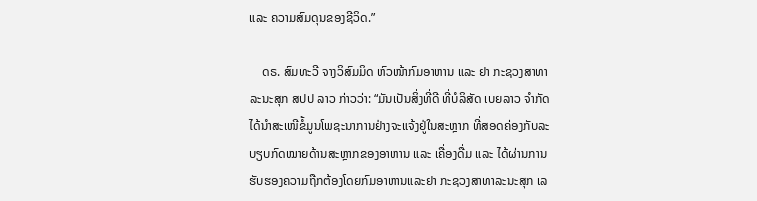ແລະ ຄວາມສົມດຸນຂອງຊີວິດ.”

    ດຣ. ສົມທະວີ ຈາງວິສົມມິດ ຫົວໜ້າກົມອາຫານ ແລະ ຢາ ກະຊວງສາທາລະນະສຸກ ສປປ ລາວ ກ່າວວ່າ: “ມັນເປັນສິ່ງທີ່ດີ ທີ່ບໍລິສັດ ເບຍລາວ ຈໍາກັດ ໄດ້ນໍາສະເໜີຂໍ້ມູນໂພຊະນາການຢ່າງຈະແຈ້ງຢູ່ໃນສະຫຼາກ ທີ່ສອດຄ່ອງກັບລະບຽບກົດໝາຍດ້ານສະຫຼາກຂອງອາຫານ ແລະ ເຄື່ອງດື່ມ ແລະ ໄດ້ຜ່ານການຮັບຮອງຄວາມຖືກຕ້ອງໂດຍກົມອາຫານແລະຢາ ກະຊວງສາທາລະນະສຸກ ເລ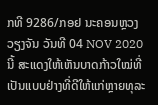ກທີ 9286/ກອຢ ນະຄອນຫຼວງວຽງຈັນ ວັນທີ 04 NOV 2020 ນີ້ ສະແດງໃຫ້ເຫັນບາດກ້າວໃໝ່ທີ່ເປັນແບບຢ່າງທີ່ດີໃຫ້ແກ່ຫຼາຍທຸລະ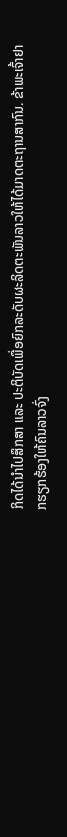ກິດໄດ້ນຳໄປສຶກສາ ແລະ ປະຕິບັດເພື່ອຍົກລະດັບຜະລິດຕະພັນລາວໃຫ້ໄດ້ມາດຕະຖານສາກົນ. ຂ້າພະເຈົ້າຢາກຮຽກຮ້ອງໃຫ້ຄົນລາວຈົ່ງ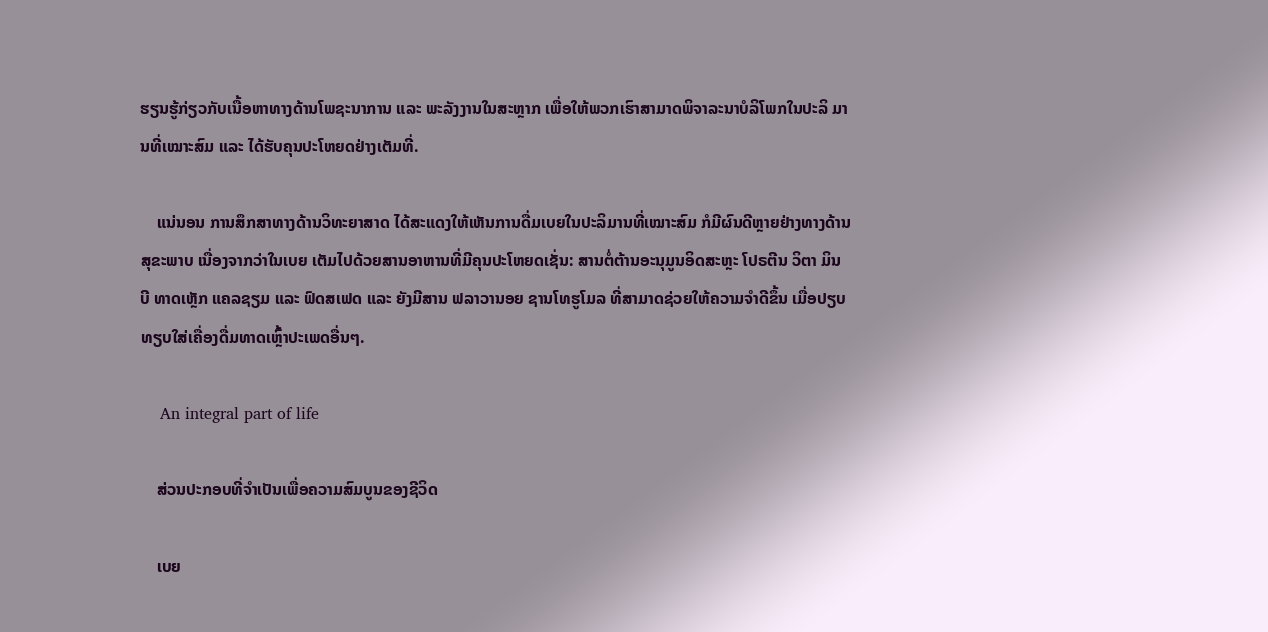ຮຽນຮູ້ກ່ຽວກັບເນື້ອຫາທາງດ້ານໂພຊະນາການ ແລະ ພະລັງງານໃນສະຫຼາກ ເພື່ອໃຫ້ພວກເຮົາສາມາດພິຈາລະນາບໍລິໂພກໃນປະລິ ມານທີ່ເໝາະສົມ ແລະ ໄດ້ຮັບຄຸນປະໂຫຍດຢ່າງເຕັມທີ່.

    ແນ່ນອນ ການສຶກສາທາງດ້ານວິທະຍາສາດ ໄດ້ສະແດງໃຫ້ເຫັນການດື່ມເບຍໃນປະລິມານທີ່ເໝາະສົມ ກໍມີຜົນດີຫຼາຍຢ່າງທາງດ້ານສຸຂະພາບ ເນື່ອງຈາກວ່າໃນເບຍ ເຕັມໄປດ້ວຍສານອາຫານທີ່ມີຄຸນປະໂຫຍດເຊັ່ນ: ສານຕໍ່ຕ້ານອະນຸມູນອິດສະຫຼະ ໂປຣຕີນ ວິຕາ ມິນ ບີ ທາດເຫຼັກ ແຄລຊຽມ ແລະ ຟົດສເຟດ ແລະ ຍັງມີສານ ຟລາວານອຍ ຊານໂທຮູໂມລ ທີ່ສາມາດຊ່ວຍໃຫ້ຄວາມຈໍາດີຂຶ້ນ ເມື່ອປຽບທຽບໃສ່ເຄື່ອງດື່ມທາດເຫຼົ້າປະເພດອື່ນໆ.

    An integral part of life

    ສ່ວນປະກອບທີ່ຈໍາເປັນເພື່ອຄວາມສົມບູນຂອງຊີວິດ

    ເບຍ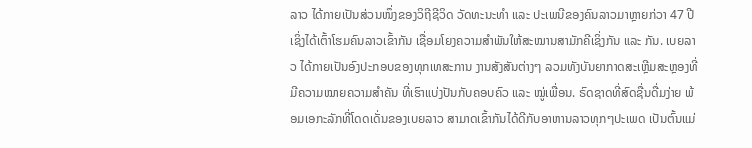ລາວ ໄດ້ກາຍເປັນສ່ວນໜຶ່ງຂອງວິຖີຊີວິດ ວັດທະນະທໍາ ແລະ ປະເພນີຂອງຄົນລາວມາຫຼາຍກ່ວາ 47 ປີ ເຊິ່ງໄດ້ເຕົ້າໂຮມຄົນລາວເຂົ້າກັນ ເຊື່ອມໂຍງຄວາມສຳພັນໃຫ້ສະໝານສາມັກຄີເຊິ່ງກັນ ແລະ ກັນ. ເບຍລາວ ໄດ້ກາຍເປັນອົງປະກອບຂອງທຸກເທສະການ ງານສັງສັນຕ່າງໆ ລວມທັງບັນຍາກາດສະເຫຼີມສະຫຼອງທີ່ມີຄວາມໝາຍຄວາມສຳຄັນ ທີ່ເຮົາແບ່ງປັນກັບຄອບຄົວ ແລະ ໝູ່ເພື່ອນ. ຣົດຊາດທີ່ສົດຊື່ນດື່ມງ່າຍ ພ້ອມເອກະລັກທີ່ໂດດເດັ່ນຂອງເບຍລາວ ສາມາດເຂົ້າກັນໄດ້ດີກັບອາຫານລາວທຸກໆປະເພດ ເປັນຕົ້ນແມ່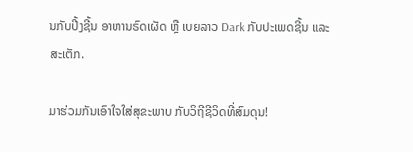ນກັບປີ້ງຊີ້ນ ອາຫານຣົດເຜັດ ຫຼື ເບຍລາວ Dark ກັບປະເພດຊີ້ນ ແລະ ສະເຕັກ.

ມາຮ່ວມກັນເອົາໃຈໃສ່ສຸຂະພາບ ກັບວິຖີຊີວິດທີ່ສົມດຸນ!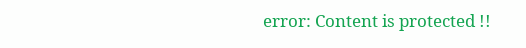error: Content is protected !!